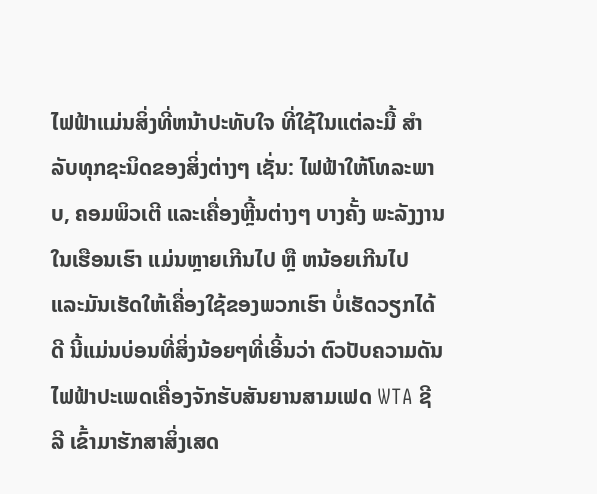ໄຟຟ້າແມ່ນສິ່ງທີ່ຫນ້າປະທັບໃຈ ທີ່ໃຊ້ໃນແຕ່ລະມື້ ສໍາລັບທຸກຊະນິດຂອງສິ່ງຕ່າງໆ ເຊັ່ນ: ໄຟຟ້າໃຫ້ໂທລະພາບ, ຄອມພິວເຕີ ແລະເຄື່ອງຫຼີ້ນຕ່າງໆ ບາງຄັ້ງ ພະລັງງານໃນເຮືອນເຮົາ ແມ່ນຫຼາຍເກີນໄປ ຫຼື ຫນ້ອຍເກີນໄປ ແລະມັນເຮັດໃຫ້ເຄື່ອງໃຊ້ຂອງພວກເຮົາ ບໍ່ເຮັດວຽກໄດ້ດີ ນີ້ແມ່ນບ່ອນທີ່ສິ່ງນ້ອຍໆທີ່ເອີ້ນວ່າ ຕົວປັບຄວາມດັນໄຟຟ້າປະເພດເຄື່ອງຈັກຮັບສັນຍານສາມເຟດ WTA ຊີລີ ເຂົ້າມາຮັກສາສິ່ງເສດ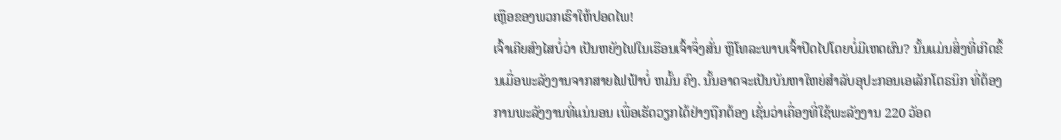ເຫຼືອຂອງພວກເຮົາໃຫ້ປອດໄພ!
ເຈົ້າເຄີຍສົງໄສບໍ່ວ່າ ເປັນຫຍັງໄຟໃນເຮືອນເຈົ້າຈຶ່ງສັ່ນ ຫຼືໂທລະພາບເຈົ້າປິດໄປໂດຍບໍ່ມີເຫດຜົນ? ນັ້ນແມ່ນສິ່ງທີ່ເກີດຂຶ້ນເມື່ອພະລັງງານຈາກສາຍໄຟຟ້າບໍ່ ຫມັ້ນ ຄົງ. ນັ້ນອາດຈະເປັນບັນຫາໃຫຍ່ສໍາລັບອຸປະກອນເອເລັກໂຕຣນິກ ທີ່ຕ້ອງການພະລັງງານທີ່ແນ່ນອນ ເພື່ອເຮັດວຽກໄດ້ຢ່າງຖືກຕ້ອງ ເຊັ່ນວ່າເຄື່ອງທີ່ໃຊ້ພະລັງງານ 220 ວັອດ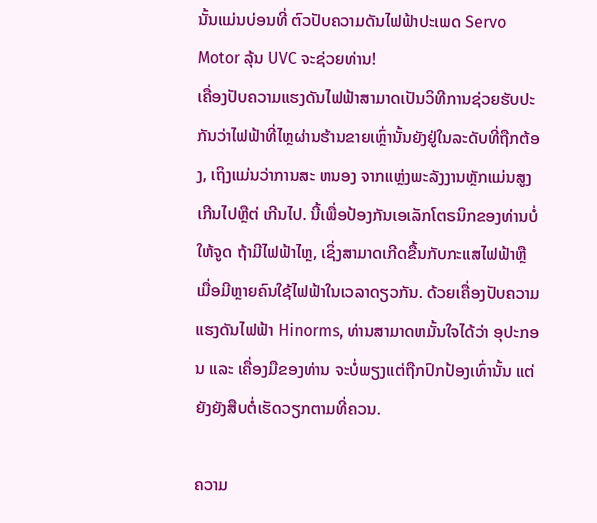ນັ້ນແມ່ນບ່ອນທີ່ ຕົວປັບຄວາມດັນໄຟຟ້າປະເພດ Servo Motor ລຸ້ນ UVC ຈະຊ່ວຍທ່ານ!
ເຄື່ອງປັບຄວາມແຮງດັນໄຟຟ້າສາມາດເປັນວິທີການຊ່ວຍຮັບປະກັນວ່າໄຟຟ້າທີ່ໄຫຼຜ່ານຮ້ານຂາຍເຫຼົ່ານັ້ນຍັງຢູ່ໃນລະດັບທີ່ຖືກຕ້ອງ, ເຖິງແມ່ນວ່າການສະ ຫນອງ ຈາກແຫຼ່ງພະລັງງານຫຼັກແມ່ນສູງເກີນໄປຫຼືຕ່ ເກີນໄປ. ນີ້ເພື່ອປ້ອງກັນເອເລັກໂຕຣນິກຂອງທ່ານບໍ່ໃຫ້ຈູດ ຖ້າມີໄຟຟ້າໄຫຼ, ເຊິ່ງສາມາດເກີດຂື້ນກັບກະແສໄຟຟ້າຫຼືເມື່ອມີຫຼາຍຄົນໃຊ້ໄຟຟ້າໃນເວລາດຽວກັນ. ດ້ວຍເຄື່ອງປັບຄວາມແຮງດັນໄຟຟ້າ Hinorms, ທ່ານສາມາດຫມັ້ນໃຈໄດ້ວ່າ ອຸປະກອນ ແລະ ເຄື່ອງມືຂອງທ່ານ ຈະບໍ່ພຽງແຕ່ຖືກປົກປ້ອງເທົ່ານັ້ນ ແຕ່ຍັງຍັງສືບຕໍ່ເຮັດວຽກຕາມທີ່ຄວນ.

ຄວາມ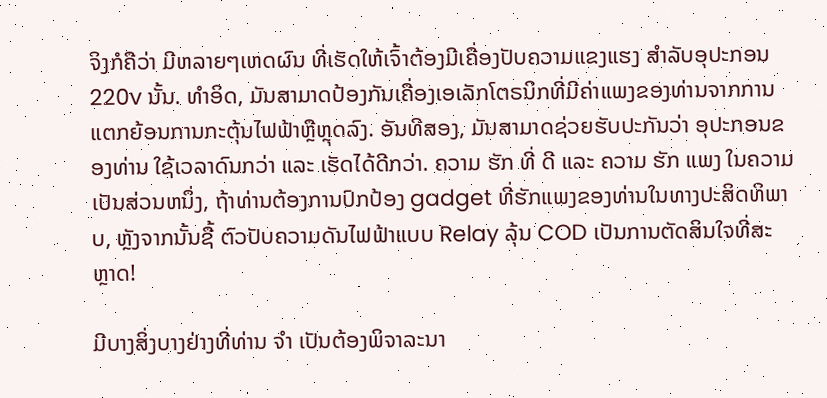ຈິງກໍຄືວ່າ ມີຫລາຍໆເຫດຜົນ ທີ່ເຮັດໃຫ້ເຈົ້າຕ້ອງມີເຄື່ອງປັບຄວາມແຂງແຮງ ສໍາລັບອຸປະກອນ 220v ນັ້ນ. ທໍາອິດ, ມັນສາມາດປ້ອງກັນເຄື່ອງເອເລັກໂຕຣນິກທີ່ມີຄ່າແພງຂອງທ່ານຈາກການແຕກຍ້ອນການກະຕຸ້ນໄຟຟ້າຫຼືຫຼຸດລົງ. ອັນທີສອງ, ມັນສາມາດຊ່ວຍຮັບປະກັນວ່າ ອຸປະກອນຂອງທ່ານ ໃຊ້ເວລາດົນກວ່າ ແລະ ເຮັດໄດ້ດີກວ່າ. ຄວາມ ຮັກ ທີ່ ດີ ແລະ ຄວາມ ຮັກ ແພງ ໃນຄວາມເປັນສ່ວນຫນຶ່ງ, ຖ້າທ່ານຕ້ອງການປົກປ້ອງ gadget ທີ່ຮັກແພງຂອງທ່ານໃນທາງປະສິດທິພາບ, ຫຼັງຈາກນັ້ນຊື້ ຕົວປັບຄວາມດັນໄຟຟ້າແບບ Relay ລຸ້ນ COD ເປັນການຕັດສິນໃຈທີ່ສະຫຼາດ!

ມີບາງສິ່ງບາງຢ່າງທີ່ທ່ານ ຈໍາ ເປັນຕ້ອງພິຈາລະນາ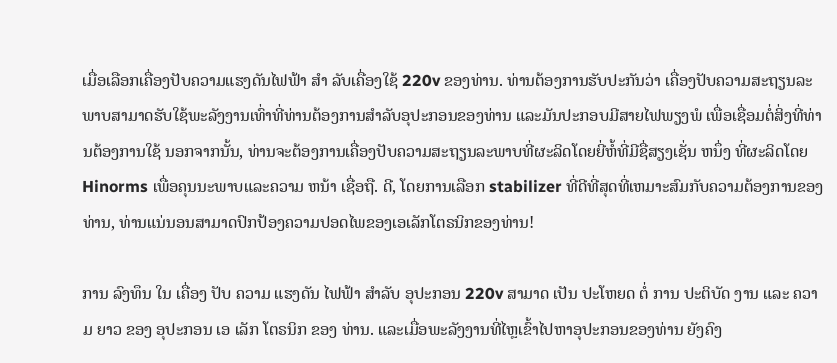ເມື່ອເລືອກເຄື່ອງປັບຄວາມແຮງດັນໄຟຟ້າ ສໍາ ລັບເຄື່ອງໃຊ້ 220v ຂອງທ່ານ. ທ່ານຕ້ອງການຮັບປະກັນວ່າ ເຄື່ອງປັບຄວາມສະຖຽນລະພາບສາມາດຮັບໃຊ້ພະລັງງານເທົ່າທີ່ທ່ານຕ້ອງການສໍາລັບອຸປະກອນຂອງທ່ານ ແລະມັນປະກອບມີສາຍໄຟພຽງພໍ ເພື່ອເຊື່ອມຕໍ່ສິ່ງທີ່ທ່ານຕ້ອງການໃຊ້ ນອກຈາກນັ້ນ, ທ່ານຈະຕ້ອງການເຄື່ອງປັບຄວາມສະຖຽນລະພາບທີ່ຜະລິດໂດຍຍີ່ຫໍ້ທີ່ມີຊື່ສຽງເຊັ່ນ ຫນຶ່ງ ທີ່ຜະລິດໂດຍ Hinorms ເພື່ອຄຸນນະພາບແລະຄວາມ ຫນ້າ ເຊື່ອຖື. ດີ, ໂດຍການເລືອກ stabilizer ທີ່ດີທີ່ສຸດທີ່ເຫມາະສົມກັບຄວາມຕ້ອງການຂອງທ່ານ, ທ່ານແນ່ນອນສາມາດປົກປ້ອງຄວາມປອດໄພຂອງເອເລັກໂຕຣນິກຂອງທ່ານ!

ການ ລົງທຶນ ໃນ ເຄື່ອງ ປັບ ຄວາມ ແຮງດັນ ໄຟຟ້າ ສໍາລັບ ອຸປະກອນ 220v ສາມາດ ເປັນ ປະໂຫຍດ ຕໍ່ ການ ປະຕິບັດ ງານ ແລະ ຄວາມ ຍາວ ຂອງ ອຸປະກອນ ເອ ເລັກ ໂຕຣນິກ ຂອງ ທ່ານ. ແລະເມື່ອພະລັງງານທີ່ໄຫຼເຂົ້າໄປຫາອຸປະກອນຂອງທ່ານ ຍັງຄົງ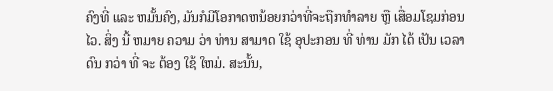ຄົງທີ່ ແລະ ຫມັ້ນຄົງ, ມັນກໍມີໂອກາດຫນ້ອຍກວ່າທີ່ຈະຖືກທໍາລາຍ ຫຼື ເສື່ອມໂຊມກ່ອນໄວ. ສິ່ງ ນີ້ ຫມາຍ ຄວາມ ວ່າ ທ່ານ ສາມາດ ໃຊ້ ອຸປະກອນ ທີ່ ທ່ານ ມັກ ໄດ້ ເປັນ ເວລາ ດົນ ກວ່າ ທີ່ ຈະ ຕ້ອງ ໃຊ້ ໃຫມ່. ສະນັ້ນ,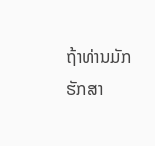ຖ້າທ່ານມັກຮັກສາ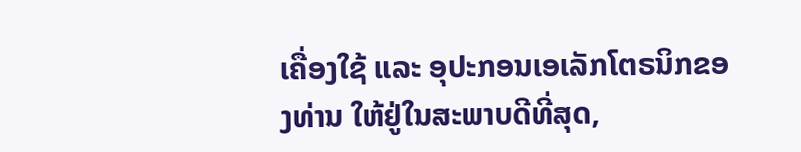ເຄື່ອງໃຊ້ ແລະ ອຸປະກອນເອເລັກໂຕຣນິກຂອງທ່ານ ໃຫ້ຢູ່ໃນສະພາບດີທີ່ສຸດ,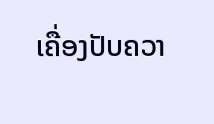ເຄື່ອງປັບຄວາ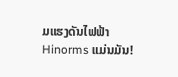ມແຮງດັນໄຟຟ້າ Hinorms ແມ່ນມັນ!